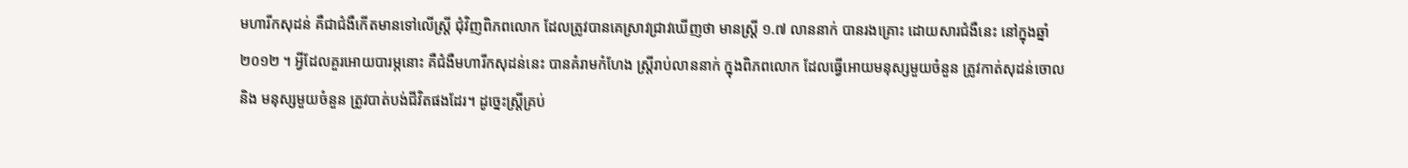មហារីកសុដន់ គឺជាជំងឺកើតមានទៅលើស្រ្តី ជុំវិញពិភពលោក ដែលត្រូវបានគេស្រាវជ្រាវឃើញថា មានស្ត្រី ១.៧ លាននាក់ បានរងគ្រោះ ដោយសារជំងឺនេះ នៅក្នុងឆ្នាំ ២០១២ ។ អ្វីដែលគួរអោយបារម្ភនោះ គឺជំងឺមហារីកសុដន់នេះ បានគំរាមកំហែង ស្រ្តីរាប់លាននាក់ ក្នុងពិភពលោក ដែលធ្វើអោយមនុស្សមួយចំនួន ត្រូវកាត់សុដន់ចោល និង មនុស្សមួយចំនួន ត្រូវបាត់បង់ជីវិតផងដែរ។ ដូច្នេះស្រ្តីគ្រប់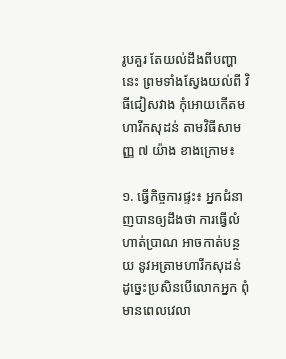រូបគួរ តែយល់ដឹងពីបញ្ហានេះ ព្រមទាំងស្វែងយល់ពី វិធីជៀសវាង កុំអោយកើតមហារីកសុដន់ តាមវិធីសាមញ្ញ ៧ យ៉ាង ខាងក្រោម៖

១. ធ្វើកិច្ចការផ្ទះ៖ អ្នកជំនាញបានឲ្យដឹងថា ការធ្វើលំហាត់ប្រាណ អាចកាត់បន្ថយ នូវអត្រាមហារីកសុដន់  ដូច្នេះប្រសិនបើលោកអ្នក ពុំមានពេលវេលា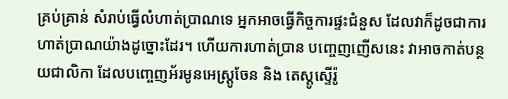គ្រប់គ្រាន់ សំរាប់ធ្វើលំហាត់ប្រាណទេ អ្នកអាចធ្វើកិច្ចការផ្ទះជំនួស ដែលវាក៏ដូចជាការ ហាត់ប្រាណយ៉ាងដូច្នោះដែរ។ ហើយការហាត់ប្រាន បញ្ចេញញើសនេះ វាអាចកាត់បន្ថយជាលិកា ដែលបញ្ចេញអ័រមូនអេស្រ្តូចែន និង តេស្តូស្ទើរ៉ូ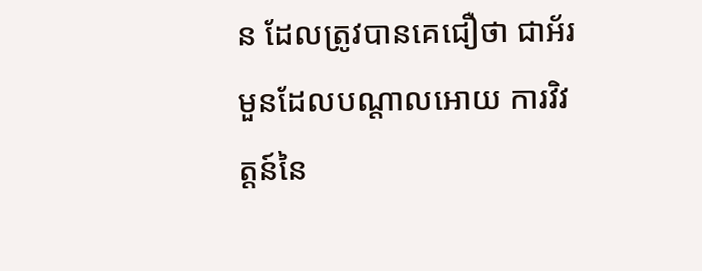ន ដែលត្រូវបានគេជឿថា ជាអ័រមួនដែលបណ្តាលអោយ ការវិវត្តន៍នៃ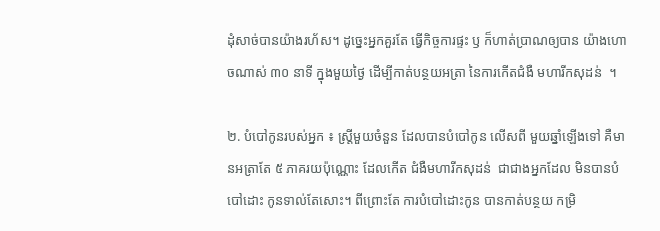ដុំសាច់បានយ៉ាងរហ័ស។ ដូច្នេះអ្នកគួរតែ ធ្វើកិច្ចការផ្ទះ ឫ ក៏ហាត់ប្រាណឲ្យបាន យ៉ាងហោចណាស់ ៣០ នាទី ក្នុងមួយថ្ងៃ ដើម្បីកាត់បន្ថយអត្រា នៃការកើតជំងឺ មហារីកសុដន់  ។

២. បំបៅកូនរបស់អ្នក ៖ ស្រ្តីមួយចំនួន ដែលបានបំបៅកូន លើសពី មួយឆ្នាំឡើងទៅ គឺមានអត្រាតែ ៥ ភាគរយប៉ុណ្ណោះ ដែលកើត ជំងឺមហារីកសុដន់  ជាជាងអ្នកដែល មិនបានបំបៅដោះ កូនទាល់តែសោះ។ ពីព្រោះតែ ការបំបៅដោះកូន បានកាត់បន្ថយ កម្រិ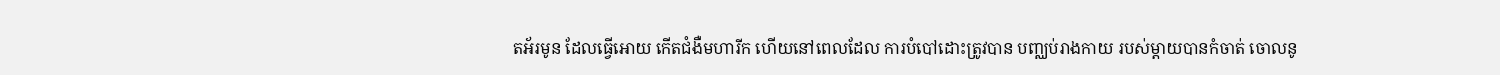តអ័រមូន ដែលធ្វើអោយ កើតជំងឺមហារីក ហើយនៅពេលដែល ការបំបៅដោះត្រូវបាន បញ្ឈប់រាងកាយ របស់ម្តាយបានកំចាត់ ចោលនូ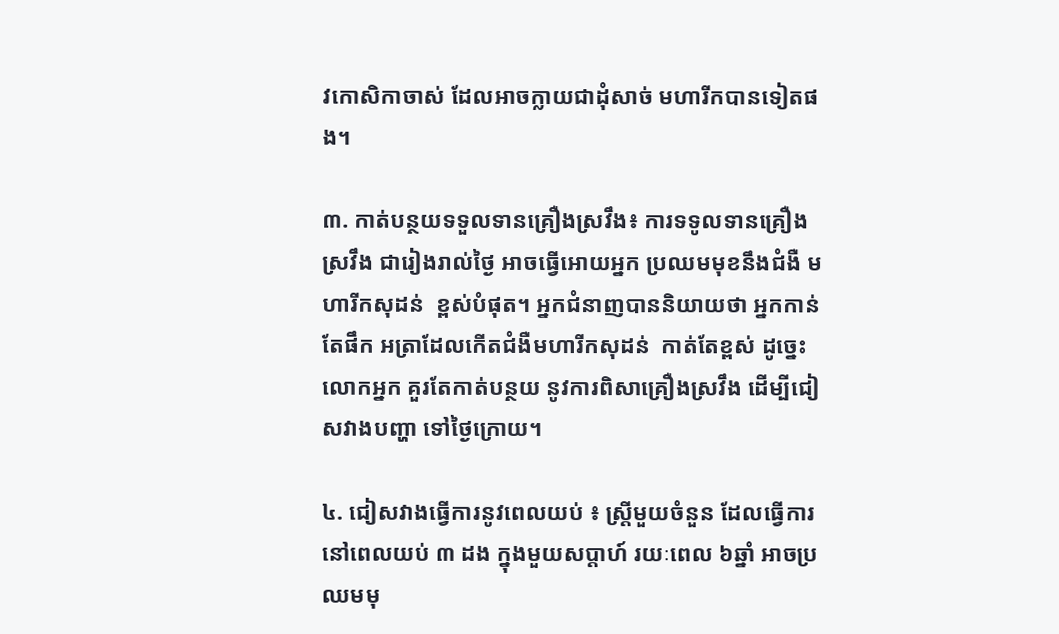វកោសិកាចាស់ ដែលអាចក្លាយជាដុំសាច់ មហារីកបានទៀតផង។

៣. កាត់បន្ថយទទួលទានគ្រឿងស្រវឹង៖ ការទទូលទានគ្រឿងស្រវឹង ជារៀងរាល់ថ្ងៃ អាចធ្វើអោយអ្នក ប្រឈមមុខនឹងជំងឺ មហារីកសុដន់  ខ្ពស់បំផុត។ អ្នកជំនាញបាននិយាយថា អ្នកកាន់តែផឹក អត្រាដែលកើតជំងឺមហារីកសុដន់  កាត់តែខ្ពស់ ដូច្នេះ លោកអ្នក គួរតែកាត់បន្ថយ នូវការពិសាគ្រឿងស្រវឹង ដើម្បីជៀសវាងបញ្ហា ទៅថ្ងៃក្រោយ។

៤. ជៀសវាងធ្វើការនូវពេលយប់ ៖ ស្រ្តីមួយចំនួន ដែលធ្វើការនៅពេលយប់ ៣ ដង ក្នុងមួយសប្តាហ៍ រយៈពេល ៦ឆ្នាំ អាចប្រឈមមុ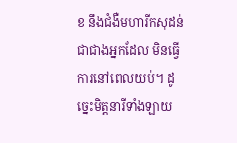ខ នឹងជំងឺមហារីកសុដន់  ជាជាងអ្នកដែល មិនធ្វើការនៅពេលយប់។ ដូច្នេះមិត្តនារីទាំងឡាយ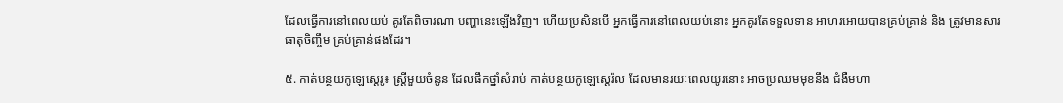ដែលធ្វើការនៅពេលយប់ គូរតែពិចារណា បញ្ហានេះឡើងវិញ។ ហើយប្រសិនបើ អ្នកធ្វើការនៅពេលយប់នោះ អ្នកគូរតែទទួលទាន អាហរអោយបានគ្រប់គ្រាន់ និង ត្រូវមានសារធាតុចិញ្ចឹម គ្រប់គ្រាន់ផងដែរ។

៥. កាត់បន្ថយកូឡេស្តេរូ៖ ស្រ្តីមួយចំនូន ដែលផឹកថ្នាំសំរាប់ កាត់បន្ថយកូឡេស្តេរ៉ល ដែលមានរយៈពេលយូរនោះ អាចប្រឈមមុខនឹង ជំងឺមហា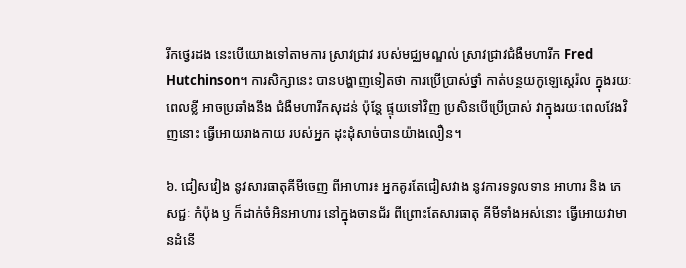រីកថ្វេរដង នេះបើយោងទៅតាមការ ស្រាវជ្រាវ របស់មជ្ឈមណ្ឌល់ ស្រាវជ្រាវជំងឺមហារីក Fred Hutchinson។ ការសិក្សានេះ បានបង្ហាញទៀតថា ការប្រើប្រាស់ថ្នាំ កាត់បន្ថយកូឡេស្តេរ៉ល ក្នុងរយៈពេលខ្លី អាចប្រឆាំងនឹង ជំងឺមហារីកសុដន់ ប៉ុន្តែ ផ្ទុយទៅវិញ ប្រសិនបើប្រើប្រាស់ វាក្នុងរយៈពេលវែងវិញនោះ ធ្វើអោយរាងកាយ របស់អ្នក ដុះដុំសាច់បានយ៉ាងលឿន។

៦. ជៀសវៀង នូវសារធាតុគីមីចេញ ពីអាហារ៖ អ្នកគូរតែជៀសវាង នូវការទទូលទាន អាហារ និង ភេសជ្ជៈ កំប៉ុង ឫ ក៏ដាក់ចំអិនអាហារ នៅក្នុងចានជ័រ ពីព្រោះតែសារធាតុ គីមីទាំងអស់នោះ ធ្វើអោយវាមានដំនើ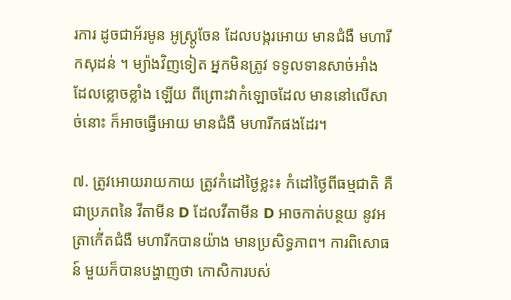រការ ដូចជាអ័រមូន អូស្រ្តូចែន ដែលបង្ករអោយ មានជំងឺ មហារីកសុដន់ ។ ម្យ៉ាងវិញទៀត អ្នកមិនត្រូវ ទទូលទានសាច់អាំង ដែលខ្លោចខ្លាំង ឡើយ ពីព្រោះវាកំឡោចដែល មាននៅលើសាច់នោះ ក៏អាចធ្វើអោយ មានជំងឺ មហារីកផងដែរ។

៧. ត្រូវអោយរាយកាយ ត្រូវកំដៅថ្ងៃខ្លះ៖ កំដៅថ្ងៃពីធម្មជាតិ គឺជាប្រភពនៃ វីតាមីន D ដែលវីតាមីន D អាចកាត់បន្ថយ នូវអត្រាកើ់តជំងឺ មហារីកបានយ៉ាង មានប្រសិទ្ធភាព។ ការពិសោធន៍ មួយក៏បានបង្ហាញថា កោសិការបស់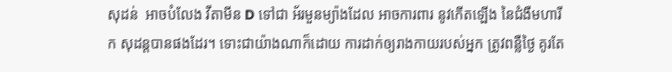សុដន់  អាចបំលែង វីតាមីន D ទៅជា អ័រមួនម្យ៉ាងដែល អាចការពារ នូវកើតឡើង នៃជំងឺមហារីក សុដន្តបានផងដែរ។ ទោះជាយ៉ាងណាក៏ដោយ ការដាក់ឲ្យរាងកាយរបស់អ្នក ត្រូវពន្លឺថ្ងៃ គូរតែ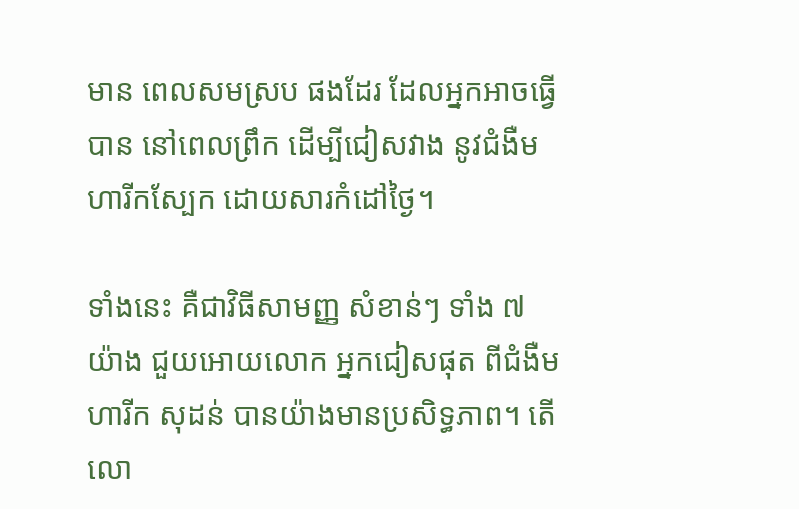មាន ពេលសមស្រប ផងដែរ ដែលអ្នកអាចធ្វើបាន នៅពេលព្រឹក ដើម្បីជៀសវាង នូវជំងឺមហារីកស្បែក ដោយសារកំដៅថ្ងៃ។

ទាំងនេះ គឺជាវិធីសាមញ្ញ សំខាន់ៗ ទាំង ៧ យ៉ាង ជួយអោយលោក អ្នកជៀសផុត ពីជំងឺមហារីក សុដន់ បានយ៉ាងមានប្រសិទ្ធភាព។ តើលោ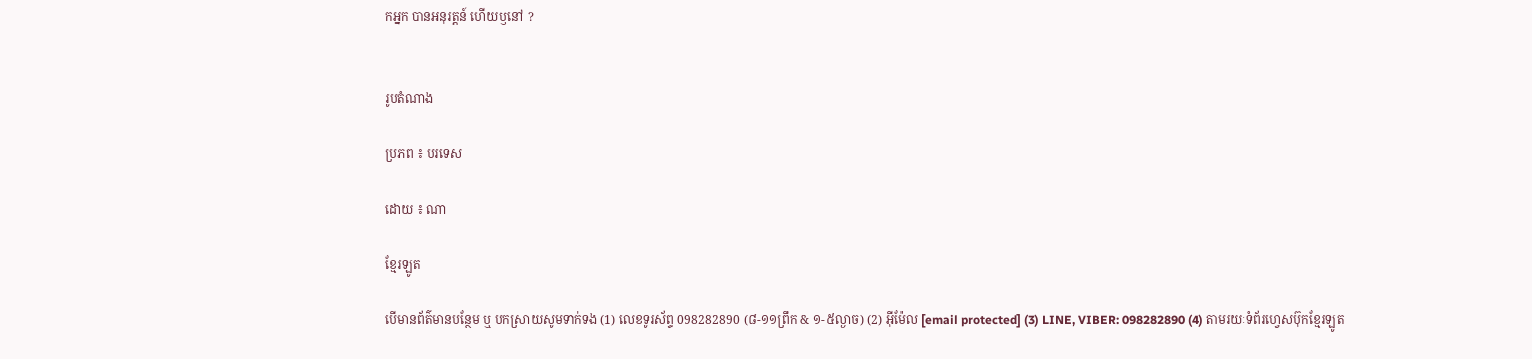កអ្នក បានអនុរត្តន៍ ហើយឫនៅ ?


រូបតំណាង

ប្រភព ៖ បរទេស

ដោយ ៖ ណា

ខ្មែរឡូត

បើមានព័ត៌មានបន្ថែម ឬ បកស្រាយសូមទាក់ទង (1) លេខទូរស័ព្ទ 098282890 (៨-១១ព្រឹក & ១-៥ល្ងាច) (2) អ៊ីម៉ែល [email protected] (3) LINE, VIBER: 098282890 (4) តាមរយៈទំព័រហ្វេសប៊ុកខ្មែរឡូត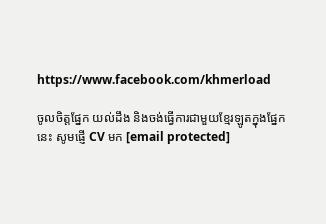https://www.facebook.com/khmerload

ចូលចិត្តផ្នែក យល់ដឹង និងចង់ធ្វើការជាមួយខ្មែរឡូតក្នុងផ្នែកនេះ សូមផ្ញើ CV មក [email protected]